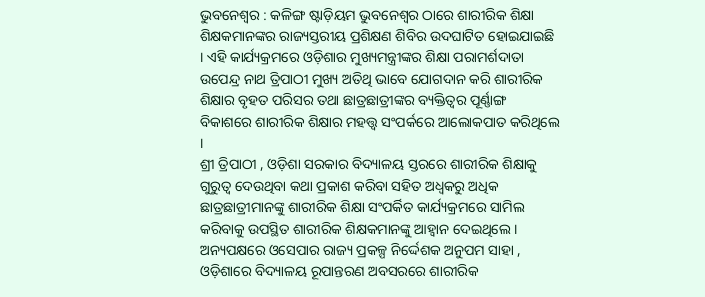ଭୁବନେଶ୍ୱର : କଳିଙ୍ଗ ଷ୍ଟାଡ଼ିୟମ ଭୁବନେଶ୍ୱର ଠାରେ ଶାରୀରିକ ଶିକ୍ଷା ଶିକ୍ଷକମାନଙ୍କର ରାଜ୍ୟସ୍ତରୀୟ ପ୍ରଶିକ୍ଷଣ ଶିବିର ଉଦଘାଟିତ ହୋଇଯାଇଛି । ଏହି କାର୍ଯ୍ୟକ୍ରମରେ ଓଡ଼ିଶାର ମୁଖ୍ୟମନ୍ତ୍ରୀଙ୍କର ଶିକ୍ଷା ପରାମର୍ଶଦାତା ଉପେନ୍ଦ୍ର ନାଥ ତ୍ରିପାଠୀ ମୁଖ୍ୟ ଅତିଥି ଭାବେ ଯୋଗଦାନ କରି ଶାରୀରିକ ଶିକ୍ଷାର ବୃହତ ପରିସର ତଥା ଛାତ୍ରଛାତ୍ରୀଙ୍କର ବ୍ୟକ୍ତିତ୍ଵର ପୂର୍ଣ୍ଣାଙ୍ଗ ବିକାଶରେ ଶାରୀରିକ ଶିକ୍ଷାର ମହତ୍ତ୍ଵ ସଂପର୍କରେ ଆଲୋକପାତ କରିଥିଲେ ।
ଶ୍ରୀ ତ୍ରିପାଠୀ , ଓଡ଼ିଶା ସରକାର ବିଦ୍ୟାଳୟ ସ୍ତରରେ ଶାରୀରିକ ଶିକ୍ଷାକୁ ଗୁରୁତ୍ୱ ଦେଉଥିବା କଥା ପ୍ରକାଶ କରିବା ସହିତ ଅଧ୍ଵକରୁ ଅଧିକ ଛାତ୍ରଛାତ୍ରୀମାନଙ୍କୁ ଶାରୀରିକ ଶିକ୍ଷା ସଂପର୍କିତ କାର୍ଯ୍ୟକ୍ରମରେ ସାମିଲ କରିବାକୁ ଉପସ୍ଥିତ ଶାରୀରିକ ଶିକ୍ଷକମାନଙ୍କୁ ଆହ୍ଵାନ ଦେଇଥିଲେ । ଅନ୍ୟପକ୍ଷରେ ଓସେପାର ରାଜ୍ୟ ପ୍ରକଳ୍ପ ନିର୍ଦ୍ଦେଶକ ଅନୁପମ ସାହା , ଓଡ଼ିଶାରେ ବିଦ୍ୟାଳୟ ରୂପାନ୍ତରଣ ଅବସରରେ ଶାରୀରିକ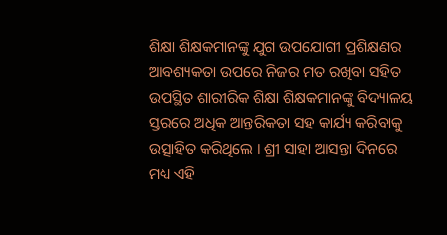ଶିକ୍ଷା ଶିକ୍ଷକମାନଙ୍କୁ ଯୁଗ ଉପଯୋଗୀ ପ୍ରଶିକ୍ଷଣର ଆବଶ୍ୟକତା ଉପରେ ନିଜର ମତ ରଖିବା ସହିତ ଉପସ୍ଥିତ ଶାରୀରିକ ଶିକ୍ଷା ଶିକ୍ଷକମାନଙ୍କୁ ବିଦ୍ୟାଳୟ ସ୍ତରରେ ଅଧିକ ଆନ୍ତରିକତା ସହ କାର୍ଯ୍ୟ କରିବାକୁ ଉତ୍ସାହିତ କରିଥିଲେ । ଶ୍ରୀ ସାହା ଆସନ୍ତା ଦିନରେ ମଧ୍ୟ ଏହି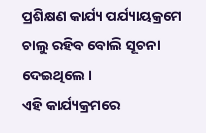ପ୍ରଶିକ୍ଷଣ କାର୍ଯ୍ୟ ପର୍ଯ୍ୟାୟକ୍ରମେ ଚାଲୁ ରହିବ ବୋଲି ସୂଚନା ଦେଇଥିଲେ ।
ଏହି କାର୍ଯ୍ୟକ୍ରମରେ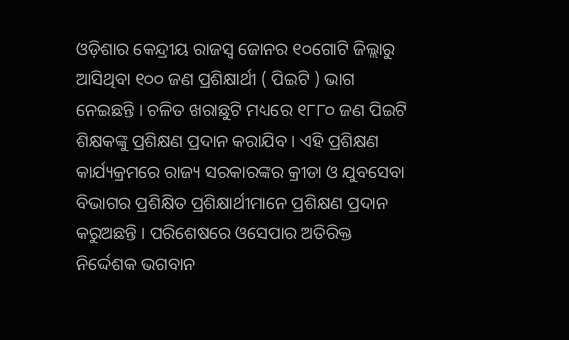ଓଡ଼ିଶାର କେନ୍ଦ୍ରୀୟ ରାଜସ୍ଵ ଜୋନର ୧୦ଗୋଟି ଜିଲ୍ଲାରୁ ଆସିଥିବା ୧୦୦ ଜଣ ପ୍ରଶିକ୍ଷାର୍ଥୀ ( ପିଇଟି ) ଭାଗ ନେଇଛନ୍ତି । ଚଳିତ ଖରାଛୁଟି ମଧ୍ୟରେ ୧୮୮୦ ଜଣ ପିଇଟି ଶିକ୍ଷକଙ୍କୁ ପ୍ରଶିକ୍ଷଣ ପ୍ରଦାନ କରାଯିବ । ଏହି ପ୍ରଶିକ୍ଷଣ କାର୍ଯ୍ୟକ୍ରମରେ ରାଜ୍ୟ ସରକାରଙ୍କର କ୍ରୀଡା ଓ ଯୁବସେବା ବିଭାଗର ପ୍ରଶିକ୍ଷିତ ପ୍ରଶିକ୍ଷାର୍ଥୀମାନେ ପ୍ରଶିକ୍ଷଣ ପ୍ରଦାନ କରୁଅଛନ୍ତି । ପରିଶେଷରେ ଓସେପାର ଅତିରିକ୍ତ ନିର୍ଦ୍ଦେଶକ ଭଗବାନ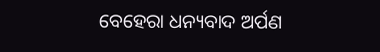ବେହେରା ଧନ୍ୟବାଦ ଅର୍ପଣ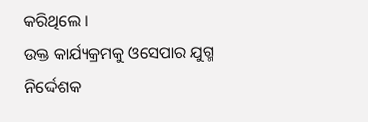କରିଥିଲେ ।
ଉକ୍ତ କାର୍ଯ୍ୟକ୍ରମକୁ ଓସେପାର ଯୁଗ୍ମ ନିର୍ଦ୍ଦେଶକ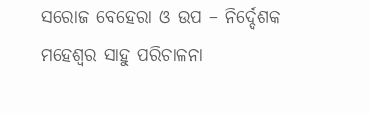ସରୋଜ ବେହେରା ଓ ଉପ – ନିର୍ଦ୍ଦେଶକ ମହେଶ୍ୱର ସାହୁ ପରିଚାଳନା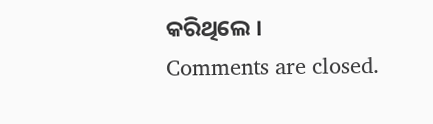କରିଥିଲେ ।
Comments are closed.